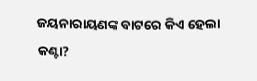ଜୟନାରାୟଣଙ୍କ ବାଟରେ କିଏ ହେଲା କଣ୍ଟା?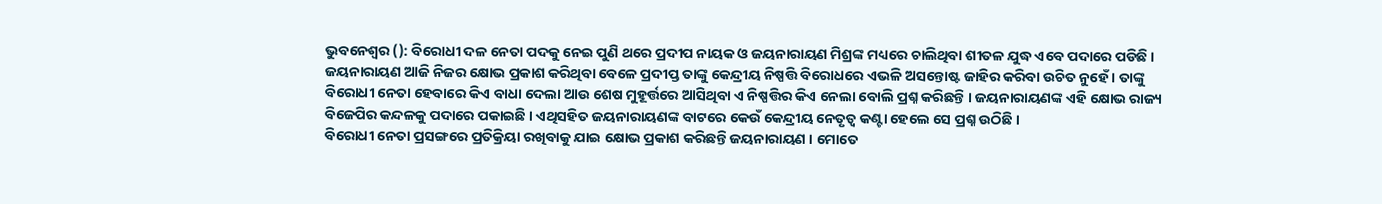ଭୁବନେଶ୍ବର (): ବିରୋଧୀ ଦଳ ନେତା ପଦକୁ ନେଇ ପୁଣି ଥରେ ପ୍ରଦୀପ ନାୟକ ଓ ଜୟନାରାୟଣ ମିଶ୍ରଙ୍କ ମଧ୍ୟରେ ଚାଲିଥିବା ଶୀତଳ ଯୁଦ୍ଧ ଏବେ ପଦାରେ ପଡିଛି । ଜୟନାରାୟଣ ଆଜି ନିଜର କ୍ଷୋଭ ପ୍ରକାଶ କରିଥିବା ବେଳେ ପ୍ରଦୀପ୍ତ ତାଙ୍କୁ କେନ୍ଦ୍ରୀୟ ନିଷ୍ପତ୍ତି ବିରୋଧରେ ଏଭଳି ଅସନ୍ତୋଷ୍ଟ ଜାହିର କରିବା ଉଚିତ ନୁହେଁ । ତାଙ୍କୁ ବିରୋଧୀ ନେତା ହେବାରେ କିଏ ବାଧା ଦେଲା ଆଉ ଶେଷ ମୁହୂର୍ତ୍ତରେ ଆସିଥିବା ଏ ନିଷ୍ପତ୍ତିର କିଏ ନେଲା ବୋଲି ପ୍ରଶ୍ନ କରିଛନ୍ତି । ଜୟନାରାୟଣଙ୍କ ଏହି କ୍ଷୋଭ ରାଜ୍ୟ ବିଜେପିର କନ୍ଦଳକୁ ପଦାରେ ପକାଇଛି । ଏଥିସହିତ ଜୟନାରାୟଣଙ୍କ ବାଟରେ କେଉଁ କେନ୍ଦ୍ରୀୟ ନେତୃତ୍ବ କଣ୍ଟା ହେଲେ ସେ ପ୍ରଶ୍ନ ଉଠିଛି ।
ବିରୋଧୀ ନେତା ପ୍ରସଙ୍ଗରେ ପ୍ରତିକ୍ରିୟା ରଖିବାକୁ ଯାଇ କ୍ଷୋଭ ପ୍ରକାଶ କରିଛନ୍ତି ଜୟନାରାୟଣ । ମୋତେ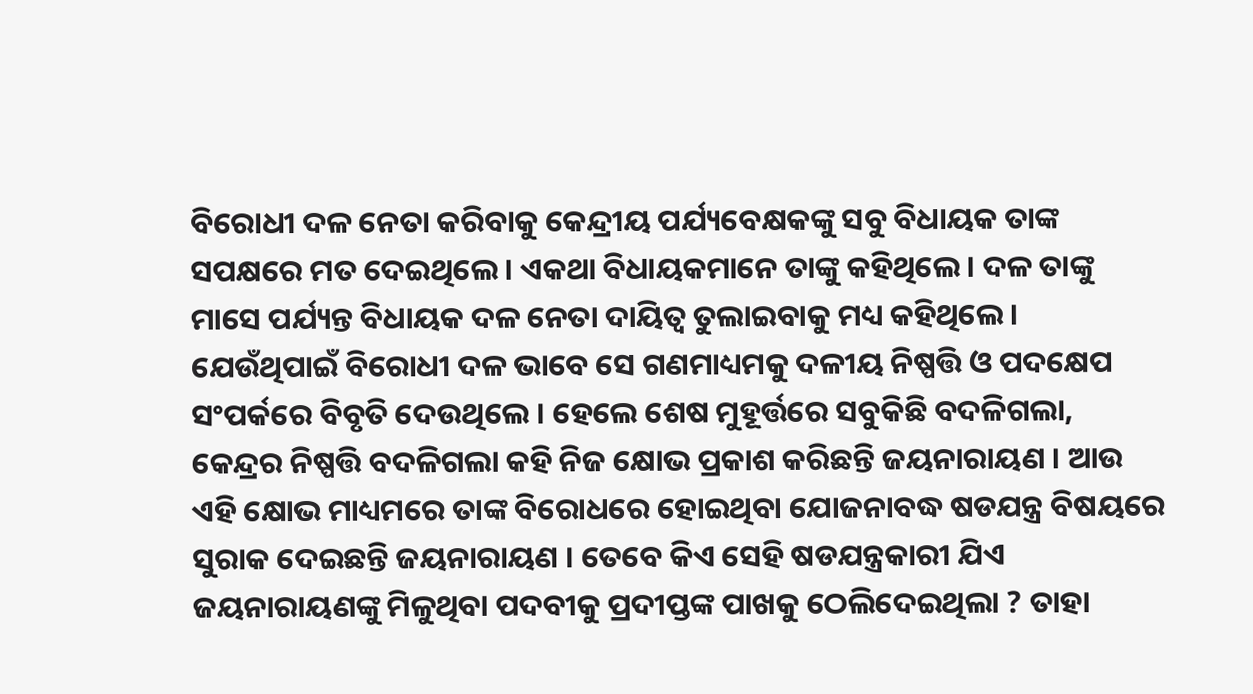ବିରୋଧୀ ଦଳ ନେତା କରିବାକୁ କେନ୍ଦ୍ରୀୟ ପର୍ଯ୍ୟବେକ୍ଷକଙ୍କୁ ସବୁ ବିଧାୟକ ତାଙ୍କ ସପକ୍ଷରେ ମତ ଦେଇଥିଲେ । ଏକଥା ବିଧାୟକମାନେ ତାଙ୍କୁ କହିଥିଲେ । ଦଳ ତାଙ୍କୁ ମାସେ ପର୍ଯ୍ୟନ୍ତ ବିଧାୟକ ଦଳ ନେତା ଦାୟିତ୍ବ ତୁଲାଇବାକୁ ମଧ୍ୟ କହିଥିଲେ । ଯେଉଁଥିପାଇଁ ବିରୋଧୀ ଦଳ ଭାବେ ସେ ଗଣମାଧ୍ୟମକୁ ଦଳୀୟ ନିଷ୍ପତ୍ତି ଓ ପଦକ୍ଷେପ ସଂପର୍କରେ ବିବୃତି ଦେଉଥିଲେ । ହେଲେ ଶେଷ ମୁହୂର୍ତ୍ତରେ ସବୁକିଛି ବଦଳିଗଲା, କେନ୍ଦ୍ରର ନିଷ୍ପତ୍ତି ବଦଳିଗଲା କହି ନିଜ କ୍ଷୋଭ ପ୍ରକାଶ କରିଛନ୍ତି ଜୟନାରାୟଣ । ଆଉ ଏହି କ୍ଷୋଭ ମାଧ୍ୟମରେ ତାଙ୍କ ବିରୋଧରେ ହୋଇଥିବା ଯୋଜନାବଦ୍ଧ ଷଡଯନ୍ତ୍ର ବିଷୟରେ ସୁରାକ ଦେଇଛନ୍ତି ଜୟନାରାୟଣ । ତେବେ କିଏ ସେହି ଷଡଯନ୍ତ୍ରକାରୀ ଯିଏ ଜୟନାରାୟଣଙ୍କୁ ମିଳୁଥିବା ପଦବୀକୁ ପ୍ରଦୀପ୍ତଙ୍କ ପାଖକୁ ଠେଲିଦେଇଥିଲା ? ତାହା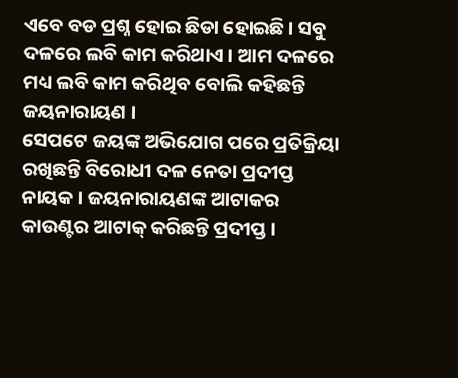ଏବେ ବଡ ପ୍ରଶ୍ନ ହୋଇ ଛିଡା ହୋଇଛି । ସବୁ ଦଳରେ ଲବି କାମ କରିଥାଏ । ଆମ ଦଳରେ ମଧ୍ୟ ଲବି କାମ କରିଥିବ ବୋଲି କହିଛନ୍ତି ଜୟନାରାୟଣ ।
ସେପଟେ ଜୟଙ୍କ ଅଭିଯୋଗ ପରେ ପ୍ରତିକ୍ରିୟା ରଖିଛନ୍ତି ବିରୋଧୀ ଦଳ ନେତା ପ୍ରଦୀପ୍ତ ନାୟକ । ଜୟନାରାୟଣଙ୍କ ଆଟାକର କାଉଣ୍ଟର ଆଟାକ୍ କରିଛନ୍ତି ପ୍ରଦୀପ୍ତ ।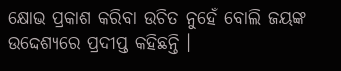କ୍ଷୋଭ ପ୍ରକାଶ କରିବା ଉଚିତ ନୁହେଁ ବୋଲି ଜୟଙ୍କ ଉଦ୍ଦେଶ୍ୟରେ ପ୍ରଦୀପ୍ତ କହିଛନ୍ତି ।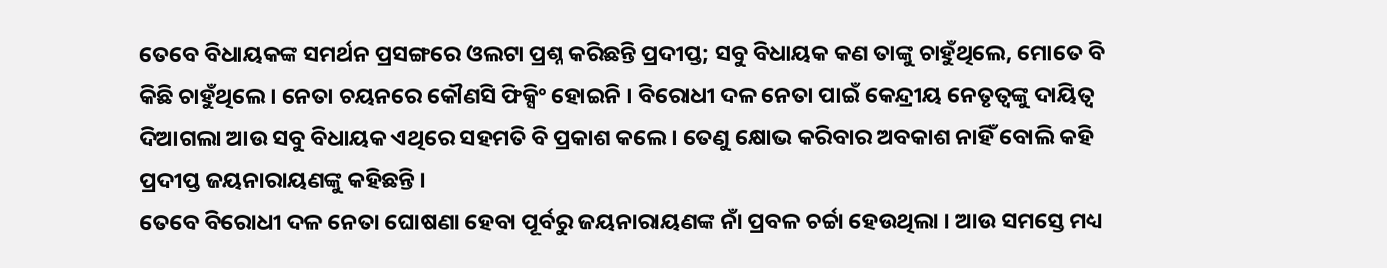ତେବେ ବିଧାୟକଙ୍କ ସମର୍ଥନ ପ୍ରସଙ୍ଗରେ ଓଲଟା ପ୍ରଶ୍ନ କରିଛନ୍ତି ପ୍ରଦୀପ୍ତ; ସବୁ ବିଧାୟକ କଣ ତାଙ୍କୁ ଚାହୁଁଥିଲେ, ମୋତେ ବି କିଛି ଚାହୁଁଥିଲେ । ନେତା ଚୟନରେ କୌଣସି ଫିକ୍ସିଂ ହୋଇନି । ବିରୋଧୀ ଦଳ ନେତା ପାଇଁ କେନ୍ଦ୍ରୀୟ ନେତୃତ୍ବଙ୍କୁ ଦାୟିତ୍ବ ଦିଆଗଲା ଆଉ ସବୁ ବିଧାୟକ ଏଥିରେ ସହମତି ବି ପ୍ରକାଶ କଲେ । ତେଣୁ କ୍ଷୋଭ କରିବାର ଅବକାଶ ନାହିଁ ବୋଲି କହି ପ୍ରଦୀପ୍ତ ଜୟନାରାୟଣଙ୍କୁ କହିଛନ୍ତି ।
ତେବେ ବିରୋଧୀ ଦଳ ନେତା ଘୋଷଣା ହେବା ପୂର୍ବରୁ ଜୟନାରାୟଣଙ୍କ ନାଁ ପ୍ରବଳ ଚର୍ଚ୍ଚା ହେଉଥିଲା । ଆଉ ସମସ୍ତେ ମଧ୍ୟ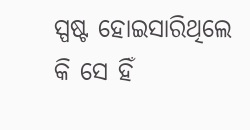ସ୍ପଷ୍ଟ ହୋଇସାରିଥିଲେ କି ସେ ହିଁ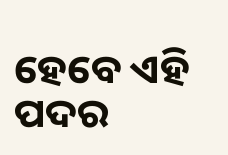ହେବେ ଏହି ପଦର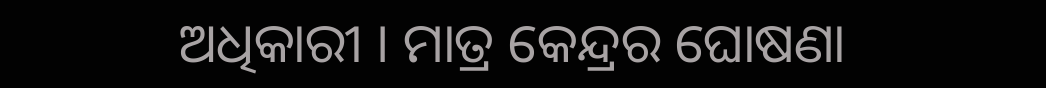ଅଧିକାରୀ । ମାତ୍ର କେନ୍ଦ୍ରର ଘୋଷଣା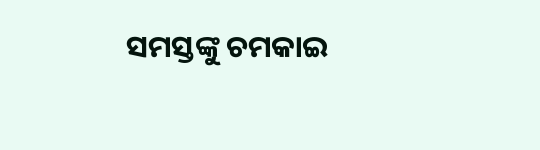ସମସ୍ତଙ୍କୁ ଚମକାଇ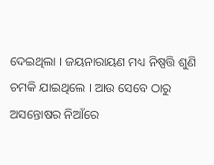ଦେଇଥିଲା । ଜୟନାରାୟଣ ମଧ୍ୟ ନିଷ୍ପତ୍ତି ଶୁଣି ଚମକି ଯାଇଥିଲେ । ଆଉ ସେବେ ଠାରୁ ଅସନ୍ତୋଷର ନିଆଁରେ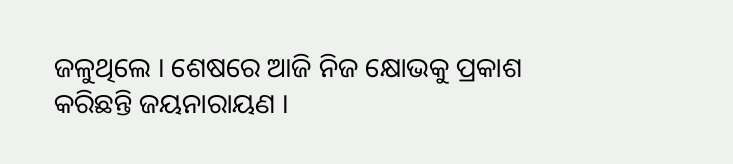ଜଳୁଥିଲେ । ଶେଷରେ ଆଜି ନିଜ କ୍ଷୋଭକୁ ପ୍ରକାଶ କରିଛନ୍ତି ଜୟନାରାୟଣ ।